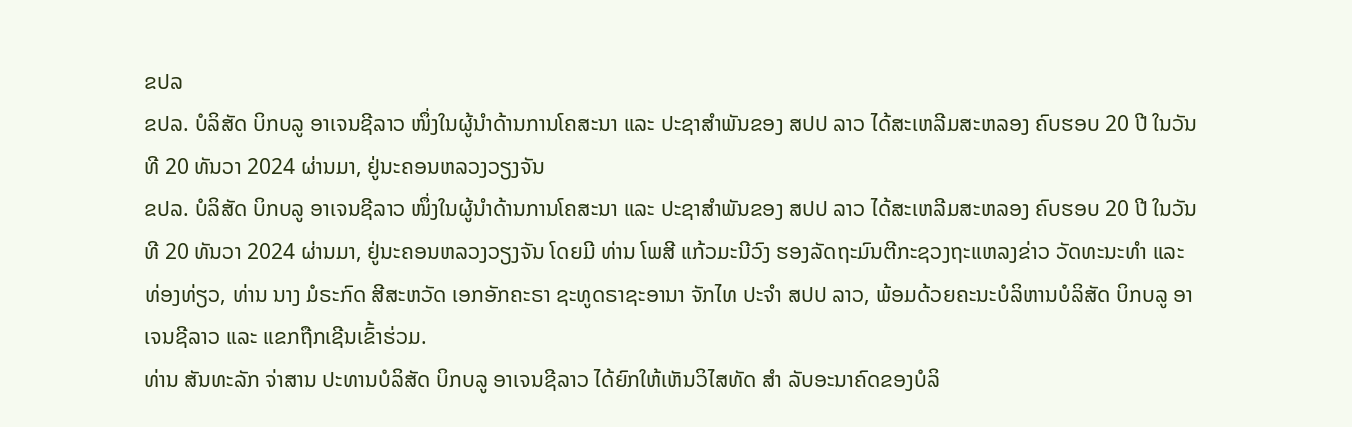ຂປລ
ຂປລ. ບໍລິສັດ ບິກບລູ ອາເຈນຊີລາວ ໜຶ່ງໃນຜູ້ນຳດ້ານການໂຄສະນາ ແລະ ປະຊາສຳພັນຂອງ ສປປ ລາວ ໄດ້ສະເຫລີມສະຫລອງ ຄົບຮອບ 20 ປີ ໃນວັນທີ 20 ທັນວາ 2024 ຜ່ານມາ, ຢູ່ນະຄອນຫລວງວຽງຈັນ
ຂປລ. ບໍລິສັດ ບິກບລູ ອາເຈນຊີລາວ ໜຶ່ງໃນຜູ້ນຳດ້ານການໂຄສະນາ ແລະ ປະຊາສຳພັນຂອງ ສປປ ລາວ ໄດ້ສະເຫລີມສະຫລອງ ຄົບຮອບ 20 ປີ ໃນວັນທີ 20 ທັນວາ 2024 ຜ່ານມາ, ຢູ່ນະຄອນຫລວງວຽງຈັນ ໂດຍມີ ທ່ານ ໂພສີ ແກ້ວມະນີວົງ ຮອງລັດຖະມົນຕີກະຊວງຖະແຫລງຂ່າວ ວັດທະນະທຳ ແລະ ທ່ອງທ່ຽວ, ທ່ານ ນາງ ມໍຣະກົດ ສີສະຫວັດ ເອກອັກຄະຣາ ຊະທູດຣາຊະອານາ ຈັກໄທ ປະຈໍາ ສປປ ລາວ, ພ້ອມດ້ວຍຄະນະບໍລິຫານບໍລິສັດ ບິກບລູ ອາເຈນຊີລາວ ແລະ ແຂກຖືກເຊີນເຂົ້າຮ່ວມ.
ທ່ານ ສັນທະລັກ ຈ່າສານ ປະທານບໍລິສັດ ບິກບລູ ອາເຈນຊີລາວ ໄດ້ຍົກໃຫ້ເຫັນວິໄສທັດ ສຳ ລັບອະນາຄົດຂອງບໍລິ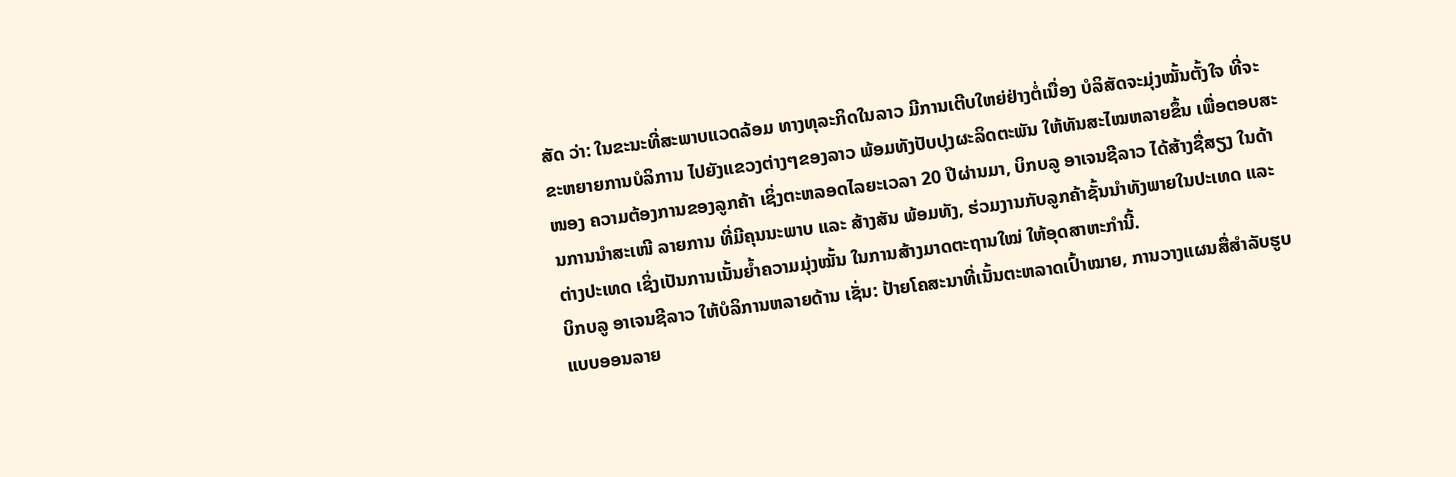ສັດ ວ່າ: ໃນຂະນະທີ່ສະພາບແວດລ້ອມ ທາງທຸລະກິດໃນລາວ ມີການເຕີບໃຫຍ່ຢ່າງຕໍ່ເນື່ອງ ບໍລິສັດຈະມຸ່ງໝັ້ນຕັ້ງໃຈ ທີ່ຈະຂະຫຍາຍການບໍລິການ ໄປຍັງແຂວງຕ່າງໆຂອງລາວ ພ້ອມທັງປັບປຸງຜະລິດຕະພັນ ໃຫ້ທັນສະໄໝຫລາຍຂຶ້ນ ເພື່ອຕອບສະໜອງ ຄວາມຕ້ອງການຂອງລູກຄ້າ ເຊິ່ງຕະຫລອດໄລຍະເວລາ 20 ປີຜ່ານມາ, ບິກບລູ ອາເຈນຊີລາວ ໄດ້ສ້າງຊື່ສຽງ ໃນດ້ານການນຳສະເໜີ ລາຍການ ທີ່ມີຄຸນນະພາບ ແລະ ສ້າງສັນ ພ້ອມທັງ, ຮ່ວມງານກັບລູກຄ້າຊັ້ນນຳທັງພາຍໃນປະເທດ ແລະ ຕ່າງປະເທດ ເຊິ່ງເປັນການເນັ້ນຍໍ້າຄວາມມຸ່ງໝັ້ນ ໃນການສ້າງມາດຕະຖານໃໝ່ ໃຫ້ອຸດສາຫະກຳນີ້.
ບິກບລູ ອາເຈນຊີລາວ ໃຫ້ບໍລິການຫລາຍດ້ານ ເຊັ່ນ: ປ້າຍໂຄສະນາທີ່ເນັ້ນຕະຫລາດເປົ້າໝາຍ, ການວາງແຜນສື່ສຳລັບຮູບແບບອອນລາຍ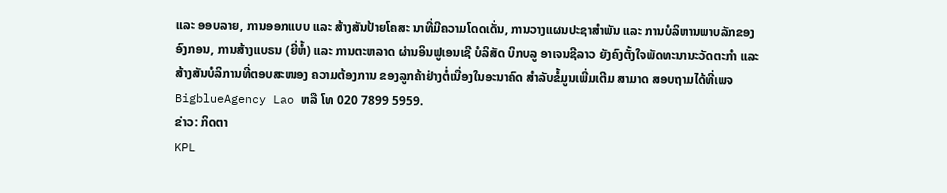ແລະ ອອບລາຍ, ການອອກແບບ ແລະ ສ້າງສັນປ້າຍໂຄສະ ນາທີ່ມີຄວາມໂດດເດັ່ນ, ການວາງແຜນປະຊາສຳພັນ ແລະ ການບໍລິຫານພາບລັກຂອງອົງກອນ, ການສ້າງແບຣນ (ຍີ່ຫໍ້) ແລະ ການຕະຫລາດ ຜ່ານອິນຟູເອນເຊີ ບໍລິສັດ ບິກບລູ ອາເຈນຊີລາວ ຍັງຄົງຕັ້ງໃຈພັດທະນານະວັດຕະກຳ ແລະ ສ້າງສັນບໍລິການທີ່ຕອບສະໜອງ ຄວາມຕ້ອງການ ຂອງລູກຄ້າຢ່າງຕໍ່ເນື່ອງໃນອະນາຄົດ ສຳລັບຂໍ້ມູນເພີ່ມເຕີມ ສາມາດ ສອບຖາມໄດ້ທີ່ເພຈ BigblueAgency Lao ຫລື ໂທ 020 7899 5959.
ຂ່າວ: ກິດຕາ
KPL